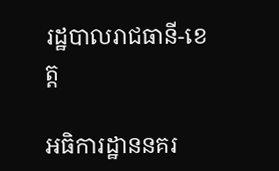រដ្ឋបាលរាជធានី-ខេត្ត

អធិការដ្ឋាននគរ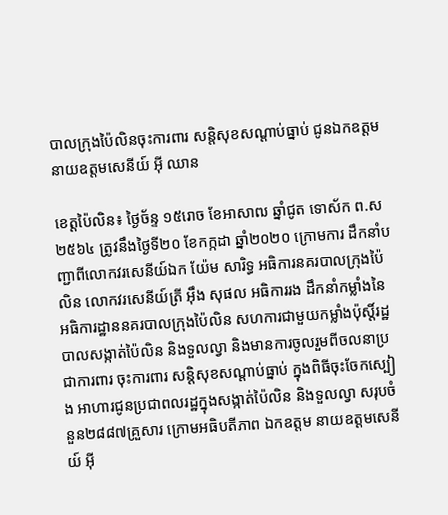បាលក្រុងប៉ៃលិនចុះការពារ សន្ដិសុខសណ្ដាប់ធ្នាប់ ជូនឯកឧត្តម នាយឧត្តមសេនីយ៍ អុី ឈាន

ខេត្តប៉ៃលិន៖ ថ្ងៃច័ន្ទ ១៥រោច ខែអាសាឍ ឆ្នាំជូត ទោស័ក ព.ស ២៥៦៤ ត្រូវនឹងថ្ងៃទី២០ ខែកក្កដា ឆ្នាំ២០២០ ក្រោមការ ដឹកនាំបញ្ជាពីលោកវរសេនីយ៍ឯក យ៉ែម សារិទ្ធ អធិការនគរបាលក្រុងប៉ៃលិន លោកវរសេនីយ៍ត្រី អ៊ឹង សុផល អធិការរង ដឹកនាំកម្លាំងនៃអធិការដ្ឋាននគរបាលក្រុងប៉ៃលិន សហការជាមួយកម្លាំងប៉ុស្តិ៍រដ្ឋបាលសង្កាត់ប៉ៃលិន និងទួលល្វា និងមានការចូលរួមពីចលនាប្រជាការពារ ចុះការពារ សន្ដិសុខសណ្ដាប់ធ្នាប់ ក្នុងពិធីចុះចែកស្បៀង អាហារជូនប្រជាពលរដ្ឋក្នុងសង្កាត់ប៉ៃលិន និងទួលល្វា សរុបចំនួន២៨៨៧គ្រួសារ ក្រោមអធិបតីភាព ឯកឧត្ដម នាយឧត្ដមសេនីយ៍ អុី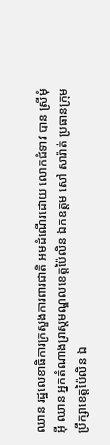ឈាន រដ្ឋលេខាធិការក្រសួងការពារជាតិ អមដំណើរដោយ លោកជំទាវ បាន ស្រីមុំ អុី ឈាន អ្នកតំណាងរា្រស្ដមណ្ឌលខេត្ដប៉ៃលិន ឯកឧត្ដម សៅ សារ៉ាត់ ប្រធានក្រុមប្រឹក្សាខេត្ដប៉ៃលិន ឯ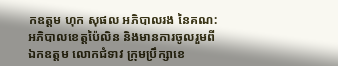កឧត្ដម ហុក សុផល អភិបាលរង នៃគណ:អភិបាលខេត្ដប៉ៃលិន និងមានការចូលរួមពី ឯកឧត្តម លោកជំទាវ ក្រុមប្រឹក្សាខេ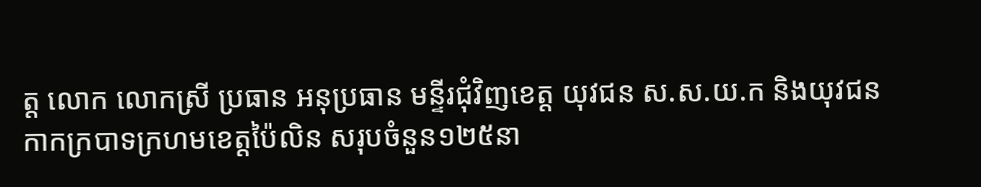ត្ត លោក លោកស្រី ប្រធាន អនុប្រធាន មន្ទីរជុំវិញខេត្ដ យុវជន ស.ស.យ.ក និងយុវជនកាកក្របាទក្រហមខេត្ដប៉ៃលិន សរុបចំនួន១២៥នា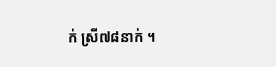ក់ ស្រី៧៨នាក់ ។